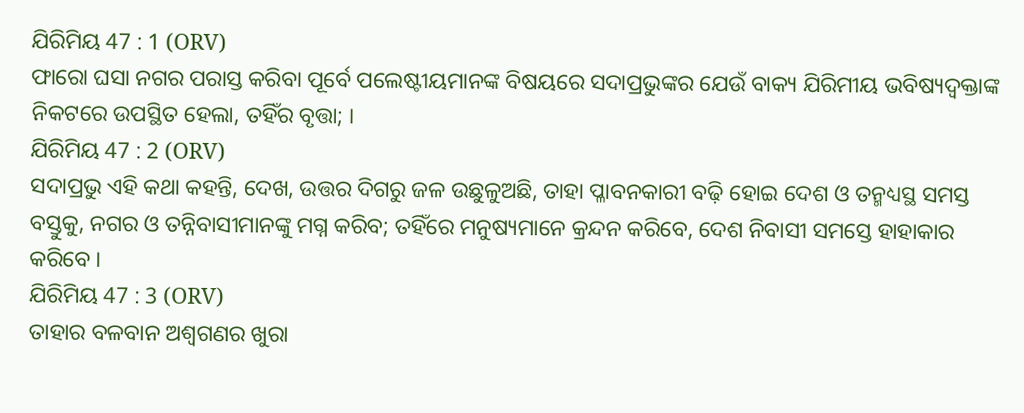ଯିରିମିୟ 47 : 1 (ORV)
ଫାରୋ ଘସା ନଗର ପରାସ୍ତ କରିବା ପୂର୍ବେ ପଲେଷ୍ଟୀୟମାନଙ୍କ ବିଷୟରେ ସଦାପ୍ରଭୁଙ୍କର ଯେଉଁ ବାକ୍ୟ ଯିରିମୀୟ ଭବିଷ୍ୟଦ୍ବକ୍ତାଙ୍କ ନିକଟରେ ଉପସ୍ଥିତ ହେଲା, ତହିଁର ବୃତ୍ତା; ।
ଯିରିମିୟ 47 : 2 (ORV)
ସଦାପ୍ରଭୁ ଏହି କଥା କହନ୍ତି, ଦେଖ, ଉତ୍ତର ଦିଗରୁ ଜଳ ଉଛୁଳୁଅଛି, ତାହା ପ୍ଳାବନକାରୀ ବଢ଼ି ହୋଇ ଦେଶ ଓ ତନ୍ମଧ୍ୟସ୍ଥ ସମସ୍ତ ବସ୍ତୁକୁ, ନଗର ଓ ତନ୍ନିବାସୀମାନଙ୍କୁ ମଗ୍ନ କରିବ; ତହିଁରେ ମନୁଷ୍ୟମାନେ କ୍ରନ୍ଦନ କରିବେ, ଦେଶ ନିବାସୀ ସମସ୍ତେ ହାହାକାର କରିବେ ।
ଯିରିମିୟ 47 : 3 (ORV)
ତାହାର ବଳବାନ ଅଶ୍ଵଗଣର ଖୁରା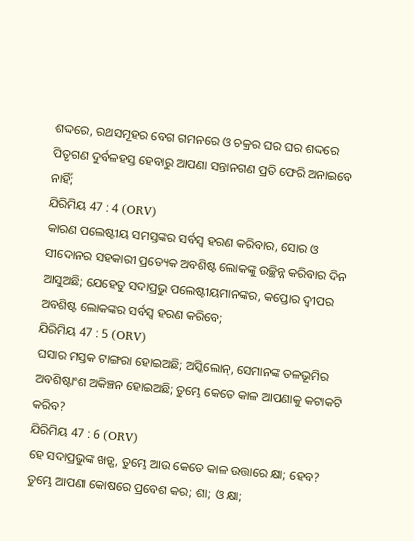ଶଦ୍ଦରେ, ରଥସମୂହର ବେଗ ଗମନରେ ଓ ଚକ୍ରର ଘର ଘର ଶଦ୍ଦରେ ପିତୃଗଣ ଦୁର୍ବଳହସ୍ତ ହେବାରୁ ଆପଣା ସନ୍ତାନଗଣ ପ୍ରତି ଫେରି ଅନାଇବେ ନାହିଁ;
ଯିରିମିୟ 47 : 4 (ORV)
କାରଣ ପଲେଷ୍ଟୀୟ ସମସ୍ତଙ୍କର ସର୍ବସ୍ଵ ହରଣ କରିବାର, ସୋର ଓ ସୀଦୋନର ସହକାରୀ ପ୍ରତ୍ୟେକ ଅବଶିଷ୍ଟ ଲୋକଙ୍କୁ ଉଚ୍ଛିନ୍ନ କରିବାର ଦିନ ଆସୁଅଛି; ଯେହେତୁ ସଦାପ୍ରଭୁ ପଲେଷ୍ଟୀୟମାନଙ୍କର, କପ୍ତୋର ଦ୍ଵୀପର ଅବଶିଷ୍ଟ ଲୋକଙ୍କର ସର୍ବସ୍ଵ ହରଣ କରିବେ;
ଯିରିମିୟ 47 : 5 (ORV)
ଘସାର ମସ୍ତକ ଟାଙ୍ଗରା ହୋଇଅଛି; ଅସ୍କିଲୋନ୍, ସେମାନଙ୍କ ତଳଭୂମିର ଅବଶିଷ୍ଟାଂଶ ଅକିଞ୍ଚନ ହୋଇଅଛି; ତୁମ୍ଭେ କେତେ କାଳ ଆପଣାକୁ କଟାକଟି କରିବ?
ଯିରିମିୟ 47 : 6 (ORV)
ହେ ସଦାପ୍ରଭୁଙ୍କ ଖଡ଼୍ଗ, ତୁମ୍ଭେ ଆଉ କେତେ କାଳ ଉତ୍ତାରେ କ୍ଷା; ହେବ? ତୁମ୍ଭେ ଆପଣା କୋଷରେ ପ୍ରବେଶ କର; ଶା; ଓ କ୍ଷା;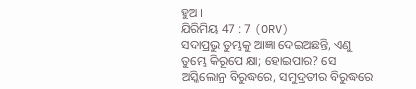ହୁଅ ।
ଯିରିମିୟ 47 : 7 (ORV)
ସଦାପ୍ରଭୁ ତୁମ୍ଭକୁ ଆଜ୍ଞା ଦେଇଅଛନ୍ତି, ଏଣୁ ତୁମ୍ଭେ କିରୂପେ କ୍ଷା; ହୋଇପାର? ସେ ଅସ୍କିଲୋନ୍ର ବିରୁଦ୍ଧରେ, ସମୁଦ୍ରତୀର ବିରୁଦ୍ଧରେ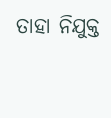ତାହା ନିଯୁକ୍ତ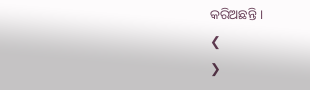କରିଅଛନ୍ତି ।
❮
❯